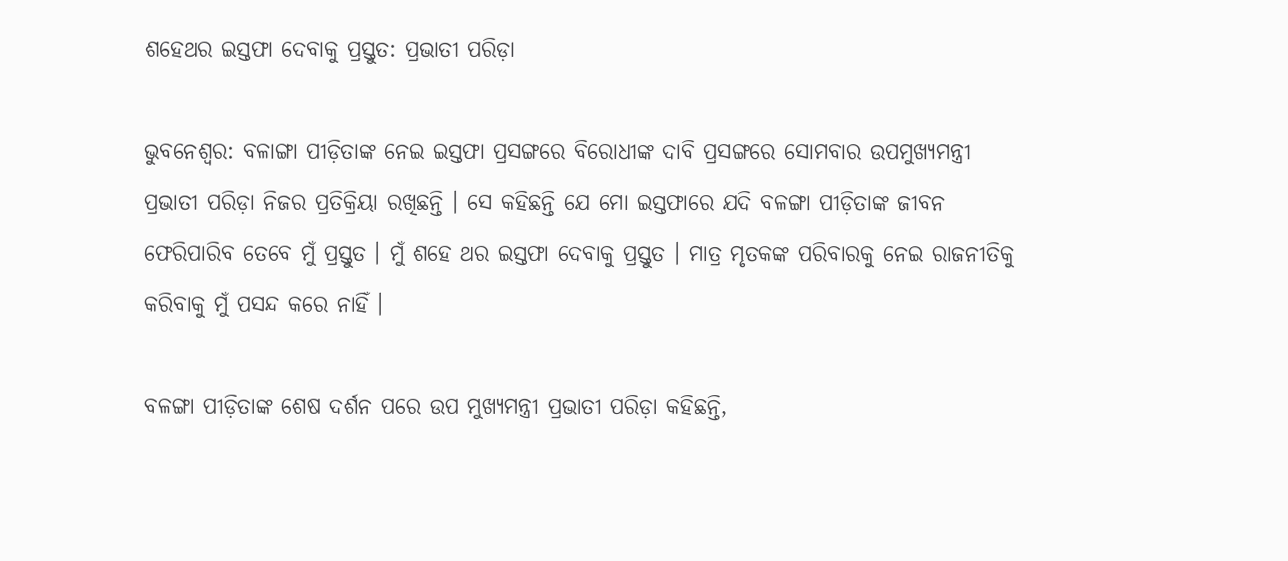ଶହେଥର ଇସ୍ତଫା ଦେବାକୁ ପ୍ରସ୍ତୁତ: ପ୍ରଭାତୀ ପରିଡ଼ା

ଭୁବନେଶ୍ୱର: ବଳାଙ୍ଗା ପୀଡ଼ିତାଙ୍କ ନେଇ ଇସ୍ତଫା ପ୍ରସଙ୍ଗରେ ବିରୋଧୀଙ୍କ ଦାବି ପ୍ରସଙ୍ଗରେ ସୋମବାର ଉପମୁଖ୍ୟମନ୍ତ୍ରୀ ପ୍ରଭାତୀ ପରିଡ଼ା ନିଜର ପ୍ରତିକ୍ରିୟା ରଖିଛନ୍ତି । ସେ କହିଛନ୍ତି ଯେ ମୋ ଇସ୍ତଫାରେ ଯଦି ବଳଙ୍ଗା ପୀଡ଼ିତାଙ୍କ ଜୀବନ ଫେରିପାରିବ ତେବେ ମୁଁ ପ୍ରସ୍ତୁତ । ମୁଁ ଶହେ ଥର ଇସ୍ତଫା ଦେବାକୁ ପ୍ରସ୍ତୁତ । ମାତ୍ର ମୃତକଙ୍କ ପରିବାରକୁ ନେଇ ରାଜନୀତିକୁ କରିବାକୁ ମୁଁ ପସନ୍ଦ କରେ ନାହିଁ ।

ବଳଙ୍ଗା ପୀଡ଼ିତାଙ୍କ ଶେଷ ଦର୍ଶନ ପରେ ଉପ ମୁଖ୍ୟମନ୍ତ୍ରୀ ପ୍ରଭାତୀ ପରିଡ଼ା କହିଛନ୍ତି,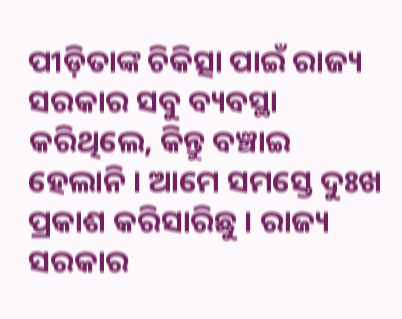ପୀଡ଼ିତାଙ୍କ ଚିକିତ୍ସା ପାଇଁ ରାଜ୍ୟ ସରକାର ସବୁ ବ୍ୟବସ୍ଥା କରିଥିଲେ, କିନ୍ତୁ ବଞ୍ଚାଇ ହେଲାନି । ଆମେ ସମସ୍ତେ ଦୁଃଖ ପ୍ରକାଶ କରିସାରିଛୁ । ରାଜ୍ୟ ସରକାର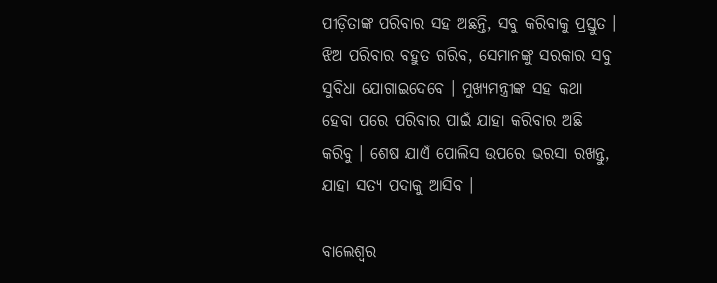ପୀଡ଼ିତାଙ୍କ ପରିବାର ସହ ଅଛନ୍ତି, ସବୁ କରିବାକୁ ପ୍ରସ୍ତୁତ । ଝିଅ ପରିବାର ବହୁତ ଗରିବ, ସେମାନଙ୍କୁ ସରକାର ସବୁ ସୁବିଧା ଯୋଗାଇଦେବେ । ମୁଖ୍ୟମନ୍ତ୍ରୀଙ୍କ ସହ କଥା ହେବା ପରେ ପରିବାର ପାଇଁ ଯାହା କରିବାର ଅଛି କରିବୁ । ଶେଷ ଯାଏଁ ପୋଲିସ ଉପରେ ଭରସା ରଖନ୍ତୁ, ଯାହା ସତ୍ୟ ପଦାକୁ ଆସିବ ।

ବାଲେଶ୍ବର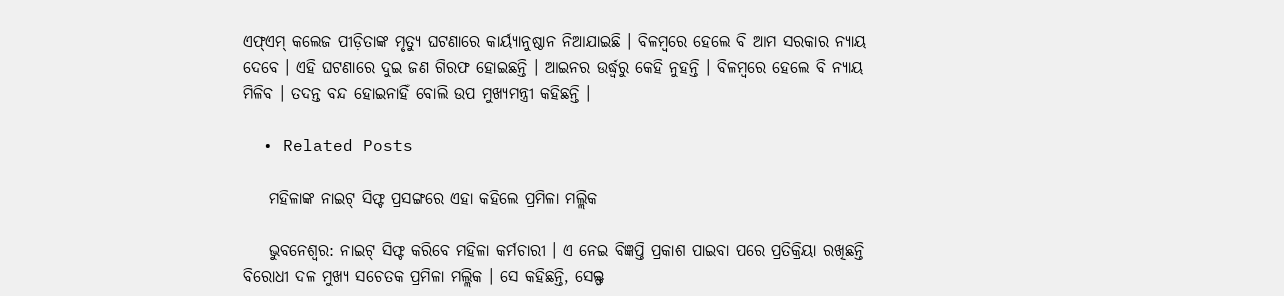ଏଫ୍ଏମ୍ କଲେଜ ପୀଡ଼ିତାଙ୍କ ମୃତ୍ୟୁ ଘଟଣାରେ କାର୍ୟ୍ୟାନୁଷ୍ଠାନ ନିଆଯାଇଛି । ବିଳମ୍ବରେ ହେଲେ ବି ଆମ ସରକାର ନ୍ୟାୟ ଦେବେ । ଏହି ଘଟଣାରେ ଦୁଇ ଜଣ ଗିରଫ ହୋଇଛନ୍ତି । ଆଇନର ଉର୍ଦ୍ଧ୍ବରୁ କେହି ନୁହନ୍ତି । ବିଳମ୍ବରେ ହେଲେ ବି ନ୍ୟାୟ ମିଳିବ । ତଦନ୍ତ ବନ୍ଦ ହୋଇନାହିଁ ବୋଲି ଉପ ମୁଖ୍ୟମନ୍ତ୍ରୀ କହିଛନ୍ତି ।

  • Related Posts

    ମହିଳାଙ୍କ ନାଇଟ୍ ସିଫ୍ଟ ପ୍ରସଙ୍ଗରେ ଏହା କହିଲେ ପ୍ରମିଳା ମଲ୍ଲିକ

    ଭୁବନେଶ୍ବର: ନାଇଟ୍ ସିଫ୍ଟ କରିବେ ମହିଳା କର୍ମଚାରୀ । ଏ ନେଇ ବିଜ୍ଞପ୍ତି ପ୍ରକାଶ ପାଇବା ପରେ ପ୍ରତିକ୍ରିୟା ରଖିଛନ୍ତି ବିରୋଧୀ ଦଳ ମୁଖ୍ୟ ସଚେତକ ପ୍ରମିଳା ମଲ୍ଲିକ । ସେ କହିଛନ୍ତି, ସେଲ୍ଫ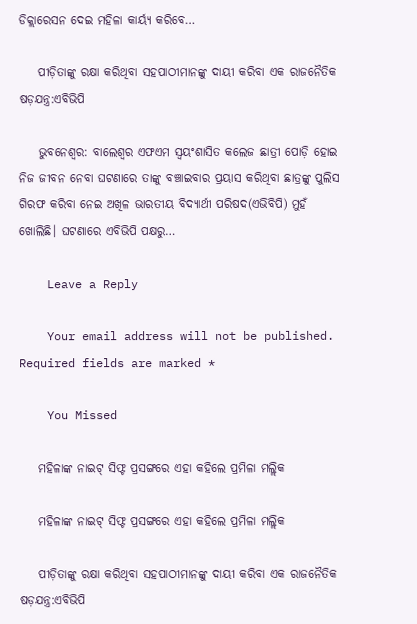ଡିକ୍ଲାରେସନ ଦେଇ ମହିଳା କାର୍ୟ୍ୟ କରିବେ…

    ପୀଡ଼ିତାଙ୍କୁ ରକ୍ଷା କରିଥିବା ସହପାଠୀମାନଙ୍କୁ ଦାୟୀ କରିବା ଏକ ରାଜନୈତିକ ଷଡ଼ଯନ୍ତ୍ର:ଏବିଭିପି

    ଭୁବନେଶ୍ବର: ବାଲେଶ୍ୱର ଏଫଏମ ସ୍ବୟଂଶାସିତ କଲେଜ ଛାତ୍ରୀ ପୋଡ଼ି ହୋଇ ନିଜ ଜୀବନ ନେବା ଘଟଣାରେ ତାଙ୍କୁ ବଞ୍ଚାଇବାର ପ୍ରୟାସ କରିଥିବା ଛାତ୍ରଙ୍କୁ ପୁଲିସ ଗିରଫ କରିବା ନେଇ ଅଖିଳ ଭାରତୀୟ ବିଦ୍ୟାର୍ଥୀ ପରିଷଦ(ଏଭିବିପି) ମୁହଁ ଖୋଲିଛି। ଘଟଣାରେ ଏବିଭିପି ପକ୍ଷରୁ…

    Leave a Reply

    Your email address will not be published. Required fields are marked *

    You Missed

    ମହିଳାଙ୍କ ନାଇଟ୍ ସିଫ୍ଟ ପ୍ରସଙ୍ଗରେ ଏହା କହିଲେ ପ୍ରମିଳା ମଲ୍ଲିକ

    ମହିଳାଙ୍କ ନାଇଟ୍ ସିଫ୍ଟ ପ୍ରସଙ୍ଗରେ ଏହା କହିଲେ ପ୍ରମିଳା ମଲ୍ଲିକ

    ପୀଡ଼ିତାଙ୍କୁ ରକ୍ଷା କରିଥିବା ସହପାଠୀମାନଙ୍କୁ ଦାୟୀ କରିବା ଏକ ରାଜନୈତିକ ଷଡ଼ଯନ୍ତ୍ର:ଏବିଭିପି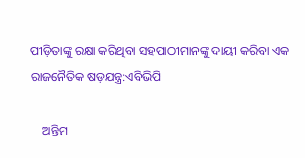ପୀଡ଼ିତାଙ୍କୁ ରକ୍ଷା କରିଥିବା ସହପାଠୀମାନଙ୍କୁ ଦାୟୀ କରିବା ଏକ ରାଜନୈତିକ ଷଡ଼ଯନ୍ତ୍ର:ଏବିଭିପି

    ଅନ୍ତିମ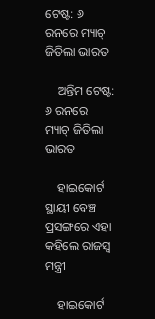ଟେଷ୍ଟ: ୬ ରନରେ ମ୍ୟାଚ୍‌ ଜିତିଲା ଭାରତ

    ଅନ୍ତିମ ଟେଷ୍ଟ: ୬ ରନରେ ମ୍ୟାଚ୍‌ ଜିତିଲା ଭାରତ

    ହାଇକୋର୍ଟ ସ୍ଥାୟୀ ବେଞ୍ଚ ପ୍ରସଙ୍ଗରେ ଏହା କହିଲେ ରାଜସ୍ୱ ମନ୍ତ୍ରୀ

    ହାଇକୋର୍ଟ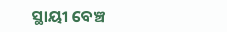ସ୍ଥାୟୀ ବେଞ୍ଚ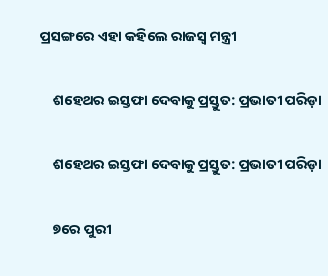ପ୍ରସଙ୍ଗରେ ଏହା କହିଲେ ରାଜସ୍ୱ ମନ୍ତ୍ରୀ

    ଶହେଥର ଇସ୍ତଫା ଦେବାକୁ ପ୍ରସ୍ତୁତ: ପ୍ରଭାତୀ ପରିଡ଼ା

    ଶହେଥର ଇସ୍ତଫା ଦେବାକୁ ପ୍ରସ୍ତୁତ: ପ୍ରଭାତୀ ପରିଡ଼ା

    ୭ରେ ପୁରୀ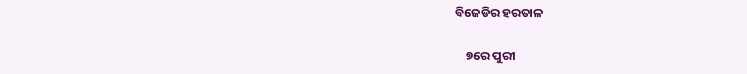ବିଜେଡିର ହରତାଳ

    ୭ରେ ପୁରୀ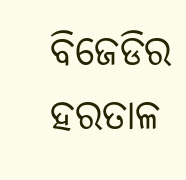ବିଜେଡିର ହରତାଳ